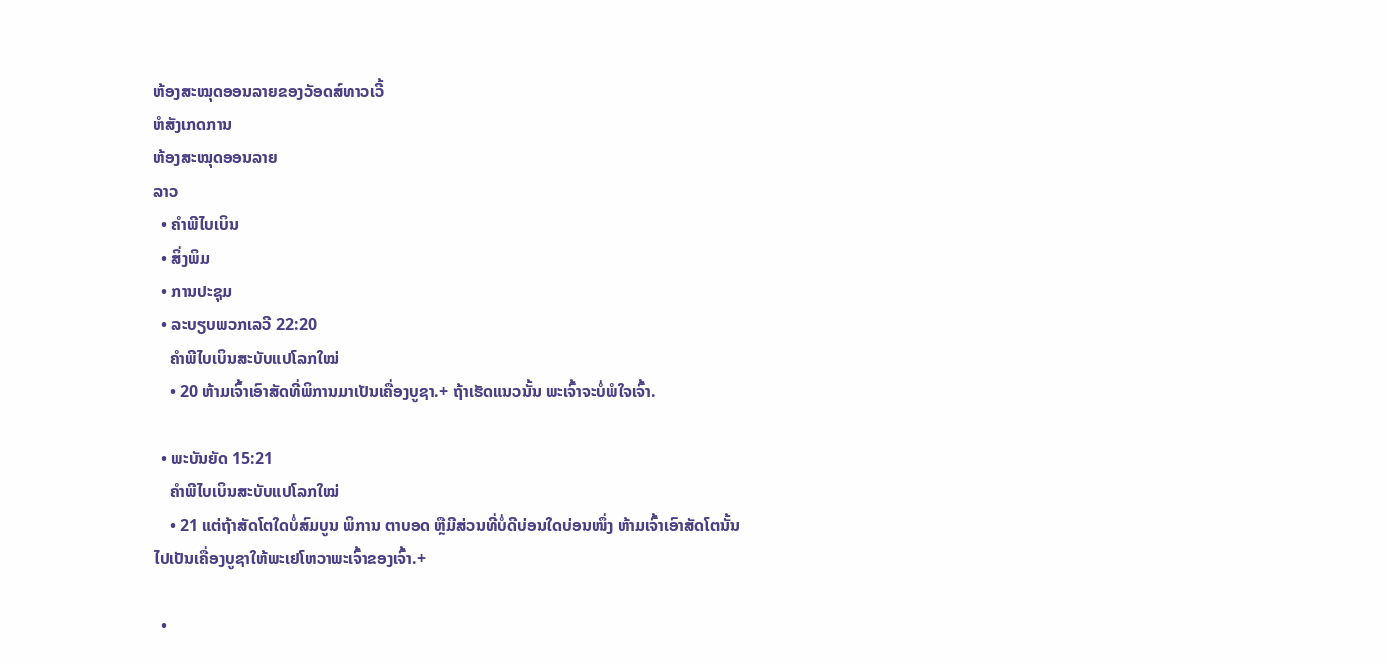ຫ້ອງສະໝຸດອອນລາຍຂອງວັອດສ໌ທາວເວີ້
ຫໍສັງເກດການ
ຫ້ອງສະໝຸດອອນລາຍ
ລາວ
  • ຄຳພີໄບເບິນ
  • ສິ່ງພິມ
  • ການປະຊຸມ
  • ລະບຽບພວກເລວີ 22:20
    ຄຳພີໄບເບິນສະບັບແປໂລກໃໝ່
    • 20 ຫ້າມເຈົ້າເອົາສັດທີ່ພິການມາເປັນເຄື່ອງບູຊາ.+ ຖ້າເຮັດແນວນັ້ນ ພະເຈົ້າຈະບໍ່ພໍໃຈເຈົ້າ.

  • ພະບັນຍັດ 15:21
    ຄຳພີໄບເບິນສະບັບແປໂລກໃໝ່
    • 21 ແຕ່ຖ້າສັດໂຕໃດບໍ່ສົມບູນ ພິການ ຕາບອດ ຫຼືມີສ່ວນທີ່ບໍ່ດີບ່ອນໃດບ່ອນໜຶ່ງ ຫ້າມເຈົ້າເອົາສັດໂຕນັ້ນໄປເປັນເຄື່ອງບູຊາໃຫ້ພະເຢໂຫວາພະເຈົ້າຂອງເຈົ້າ.+

  •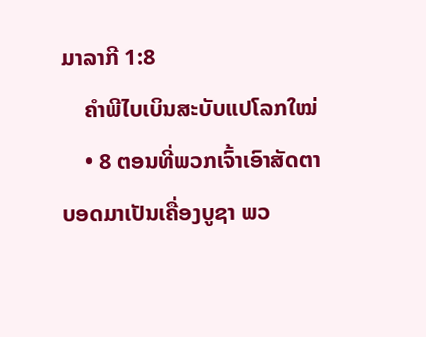ມາລາກີ 1:8
    ຄຳພີໄບເບິນສະບັບແປໂລກໃໝ່
    • 8 ຕອນທີ່ພວກເຈົ້າເອົາສັດຕາບອດມາເປັນເຄື່ອງບູຊາ ພວ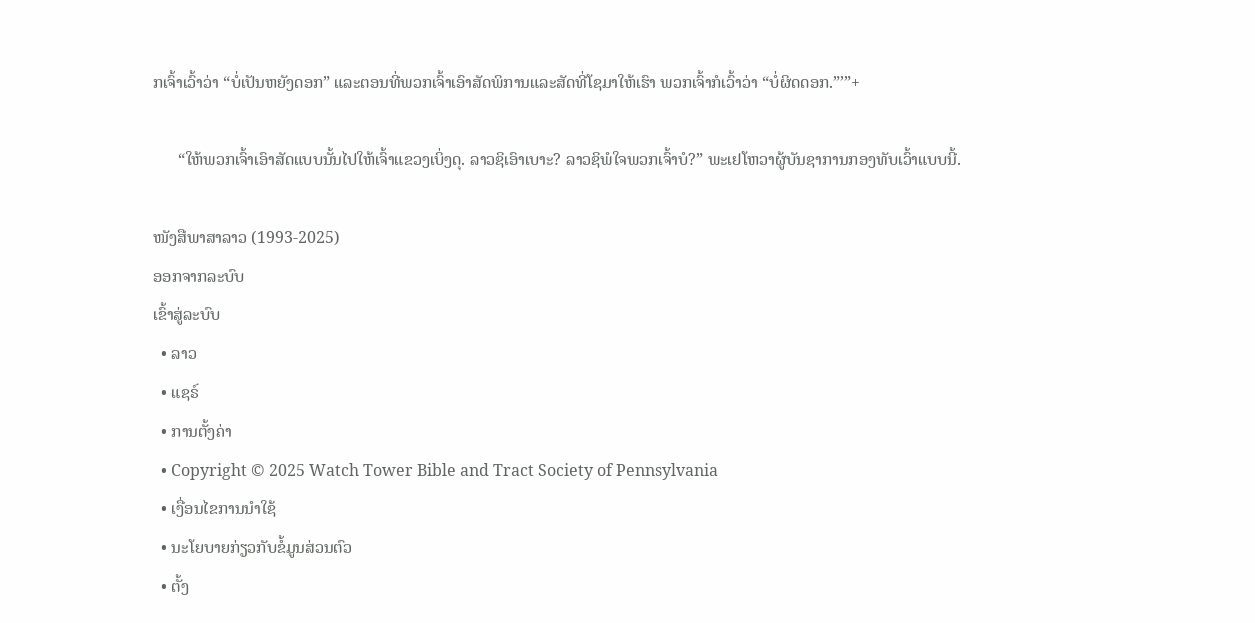ກເຈົ້າເວົ້າວ່າ “ບໍ່ເປັນຫຍັງດອກ” ແລະຕອນທີ່ພວກເຈົ້າເອົາສັດພິການແລະສັດທີ່ໂຊມາໃຫ້ເຮົາ ພວກເຈົ້າກໍເວົ້າວ່າ “ບໍ່ຜິດດອກ.”’”+

      “ໃຫ້ພວກເຈົ້າເອົາສັດແບບນັ້ນໄປໃຫ້ເຈົ້າແຂວງເບິ່ງດຸ. ລາວຊິເອົາເບາະ? ລາວຊິພໍໃຈພວກເຈົ້າບໍ?” ພະເຢໂຫວາຜູ້ບັນຊາການກອງທັບເວົ້າແບບນີ້.

ໜັງສືພາສາລາວ (1993-2025)
ອອກຈາກລະບົບ
ເຂົ້າສູ່ລະບົບ
  • ລາວ
  • ແຊຣ໌
  • ການຕັ້ງຄ່າ
  • Copyright © 2025 Watch Tower Bible and Tract Society of Pennsylvania
  • ເງື່ອນໄຂການນຳໃຊ້
  • ນະໂຍບາຍກ່ຽວກັບຂໍ້ມູນສ່ວນຕົວ
  • ຕັ້ງ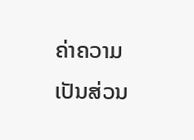ຄ່າຄວາມເປັນສ່ວນ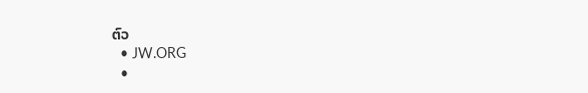ຕົວ
  • JW.ORG
  •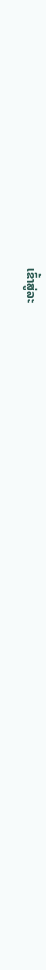ເຂົ້າສູ່ລະ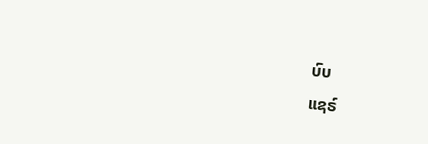ບົບ
ແຊຣ໌